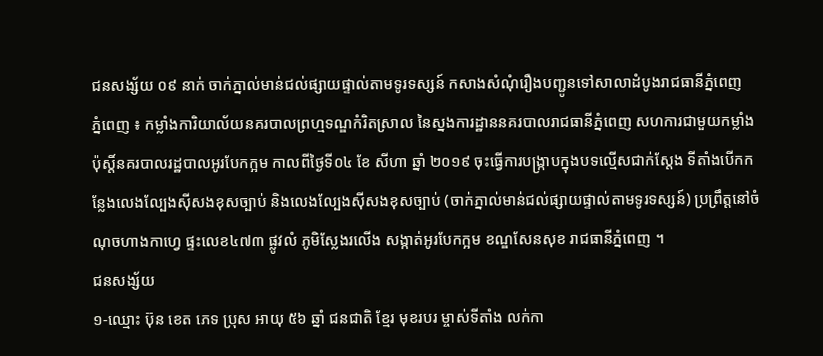ជនសង្ស័យ ០៩ នាក់ ចាក់ភ្នាល់មាន់ជល់ផ្សាយផ្ទាល់តាមទូរទស្សន៍ កសាងសំណុំរឿងបញ្ជូនទៅសាលាដំបូងរាជធានីភ្នំពេញ
ភ្នំពេញ ៖ កម្លាំងការិយាល័យនគរបាលព្រហ្មទណ្ឌកំរិតស្រាល នៃស្នងការដ្ឋាននគរបាលរាជធានីភ្នំពេញ សហការជាមួយកម្លាំងប៉ុស្តិ៍នគរបាលរដ្ឋបាលអូរបែកក្អម កាលពីថ្ងៃទី០៤ ខែ សីហា ឆ្នាំ ២០១៩ ចុះធ្វើការបង្ក្រាបក្នុងបទល្មើសជាក់ស្តែង ទីតាំងបើកកន្លែងលេងល្បែងស៊ីសងខុសច្បាប់ និងលេងល្បែងស៊ីសងខុសច្បាប់ (ចាក់ភ្នាល់មាន់ជល់ផ្សាយផ្ទាល់តាមទូរទស្សន៍) ប្រព្រឹត្តនៅចំណុចហាងកាហ្វេ ផ្ទះលេខ៤៧៣ ផ្លូវលំ ភូមិស្លែងរលើង សង្កាត់អូរបែកក្អម ខណ្ឌសែនសុខ រាជធានីភ្នំពេញ ។
ជនសង្ស័យ
១-ឈ្មោះ ប៊ុន ខេត ភេទ ប្រុស អាយុ ៥៦ ឆ្នាំ ជនជាតិ ខ្មែរ មុខរបរ ម្ចាស់ទីតាំង លក់កា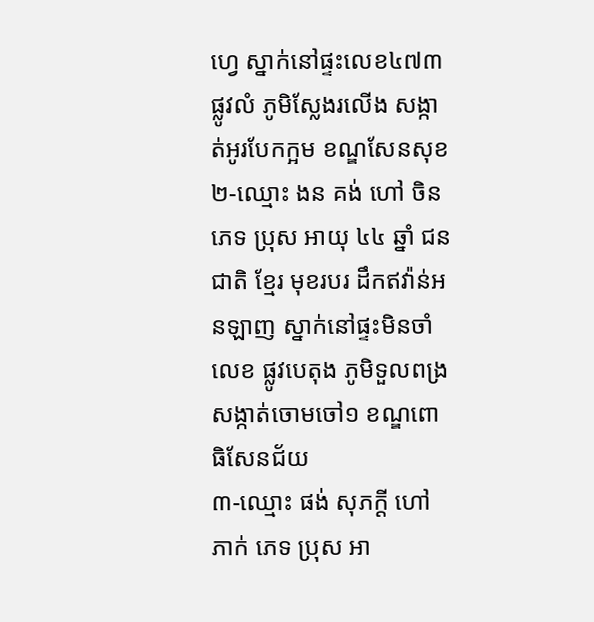ហ្វេ ស្នាក់នៅផ្ទះលេខ៤៧៣ ផ្លូវលំ ភូមិស្លែងរលើង សង្កាត់អូរបែកក្អម ខណ្ឌសែនសុខ
២-ឈ្មោះ ងន គង់ ហៅ ចិន ភេទ ប្រុស អាយុ ៤៤ ឆ្នាំ ជនជាតិ ខ្មែរ មុខរបរ ដឹកឥវ៉ាន់អនឡាញ ស្នាក់នៅផ្ទះមិនចាំលេខ ផ្លូវបេតុង ភូមិទួលពង្រ សង្កាត់ចោមចៅ១ ខណ្ឌពោធិសែនជ័យ
៣-ឈ្មោះ ផង់ សុភក្តី ហៅ ភាក់ ភេទ ប្រុស អា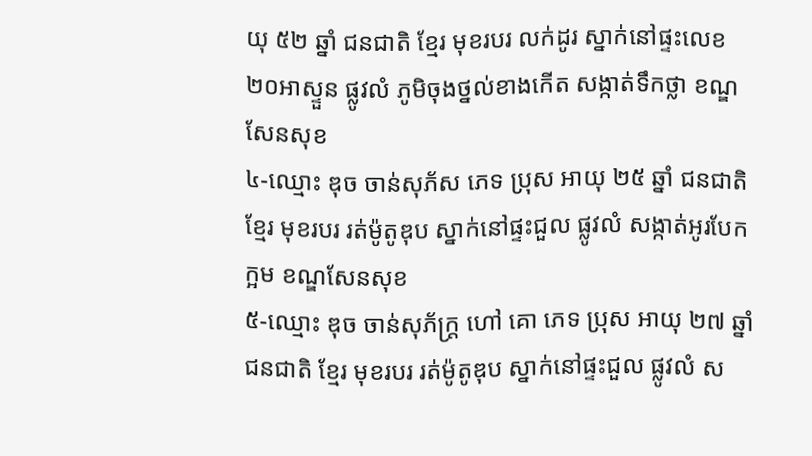យុ ៥២ ឆ្នាំ ជនជាតិ ខ្មែរ មុខរបរ លក់ដូរ ស្នាក់នៅផ្ទះលេខ២០អាស្ទួន ផ្លូវលំ ភូមិចុងថ្នល់ខាងកើត សង្កាត់ទឹកថ្លា ខណ្ឌសែនសុខ
៤-ឈ្មោះ ឌុច ចាន់សុភ័ស ភេទ ប្រុស អាយុ ២៥ ឆ្នាំ ជនជាតិ ខ្មែរ មុខរបរ រត់ម៉ូតូឌុប ស្នាក់នៅផ្ទះជួល ផ្លូវលំ សង្កាត់អូរបែកក្អម ខណ្ឌសែនសុខ
៥-ឈ្មោះ ឌុច ចាន់សុភ័ក្រ្ត ហៅ គោ ភេទ ប្រុស អាយុ ២៧ ឆ្នាំ ជនជាតិ ខ្មែរ មុខរបរ រត់ម៉ូតូឌុប ស្នាក់នៅផ្ទះជួល ផ្លូវលំ ស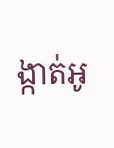ង្កាត់អូ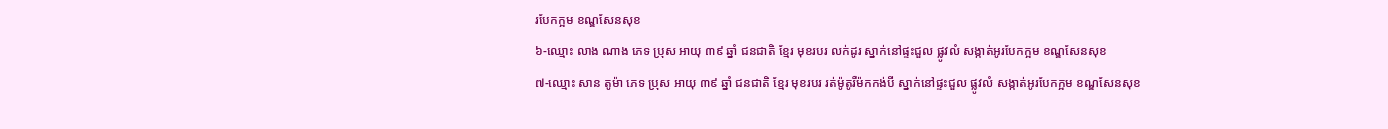របែកក្អម ខណ្ឌសែនសុខ
៦-ឈ្មោះ លាង ណាង ភេទ ប្រុស អាយុ ៣៩ ឆ្នាំ ជនជាតិ ខ្មែរ មុខរបរ លក់ដូរ ស្នាក់នៅផ្ទះជួល ផ្លូវលំ សង្កាត់អូរបែកក្អម ខណ្ឌសែនសុខ
៧-ឈ្មោះ សាន តូម៉ា ភេទ ប្រុស អាយុ ៣៩ ឆ្នាំ ជនជាតិ ខ្មែរ មុខរបរ រត់ម៉ូតូរឺម៉កកង់បី ស្នាក់នៅផ្ទះជួល ផ្លូវលំ សង្កាត់អូរបែកក្អម ខណ្ឌសែនសុខ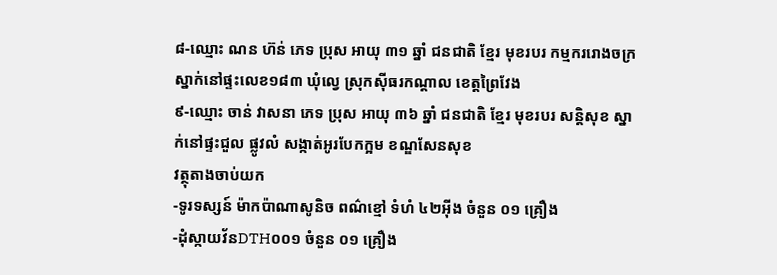៨-ឈ្មោះ ណន ហ៊ន់ ភេទ ប្រុស អាយុ ៣១ ឆ្នាំ ជនជាតិ ខ្មែរ មុខរបរ កម្មកររោងចក្រ ស្នាក់នៅផ្ទះលេខ១៨៣ ឃុំល្វេ ស្រុកស៊ីធរកណ្តាល ខេត្តព្រៃវែង
៩-ឈ្មោះ ចាន់ វាសនា ភេទ ប្រុស អាយុ ៣៦ ឆ្នាំ ជនជាតិ ខ្មែរ មុខរបរ សន្តិសុខ ស្នាក់នៅផ្ទះជួល ផ្លូវលំ សង្កាត់អូរបែកក្អម ខណ្ឌសែនសុខ
វត្ថុតាងចាប់យក
-ទូរទស្សន៍ ម៉ាកប៉ាណាសូនិច ពណ៌ខ្មៅ ទំហំ ៤២អ៊ីង ចំនួន ០១ គ្រឿង
-ដុំស្កាយវ័នDTH០០១ ចំនួន ០១ គ្រឿង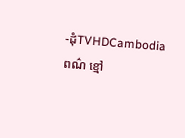-ដុំTVHDCambodia ពណ៌ ខ្មៅ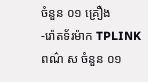ចំនួន ០១ គ្រឿង
-រ៉ោតទ័រម៉ាក TPLINK ពណ៌ ស ចំនួន ០១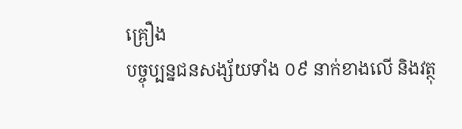គ្រឿង
បច្ចុប្បន្នជនសង្ស័យទាំង ០៩ នាក់ខាងលើ និងវត្ថុ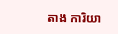តាង ការិយា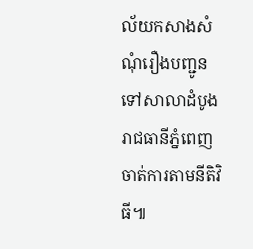ល័យកសាងសំណុំរឿងបញ្ជូនទៅសាលាដំបូងរាជធានីភ្នំពេញ ចាត់ការតាមនីតិវិធី៕